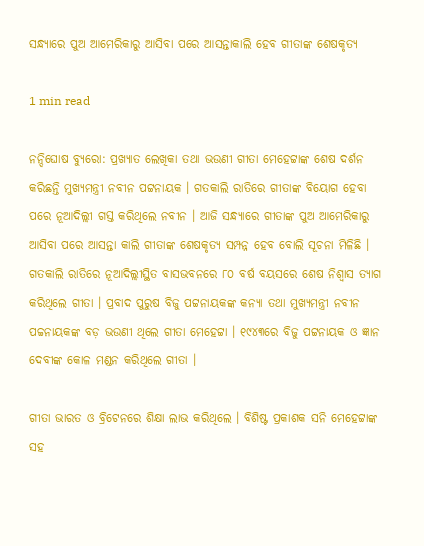ସନ୍ଧ୍ୟାରେ ପୁଅ ଆମେରିକାରୁ ଆସିବା ପରେ ଆସନ୍ତାକାଲି ହେବ ଗୀତାଙ୍କ ଶେଷକୃତ୍ୟ

1 min read

ନନ୍ଦିଘୋଷ ବ୍ୟୁରୋ: ପ୍ରଖ୍ୟାତ ଲେଖିକା ତଥା ଭଉଣୀ ଗୀତା ମେହେଟ୍ଟାଙ୍କ ଶେଷ ଦର୍ଶନ କରିଛନ୍ତି ମୁଖ୍ୟମନ୍ତ୍ରୀ ନବୀନ ପଟ୍ଟନାୟକ । ଗତକାଲି ରାତିରେ ଗୀତାଙ୍କ ବିୟୋଗ ହେବା ପରେ ନୂଆଦିଲ୍ଲୀ ଗସ୍ତ କରିଥିଲେ ନବୀନ । ଆଜି ସନ୍ଧ୍ୟାରେ ଗୀତାଙ୍କ ପୁଅ ଆମେରିକାରୁ ଆସିବା ପରେ ଆସନ୍ତା କାଲି ଗୀତାଙ୍କ ଶେଷକୃତ୍ୟ ସମ୍ପନ୍ନ ହେବ ବୋଲି ସୂଚନା ମିଳିଛି । ଗତକାଲି ରାତିରେ ନୂଆଦିଲ୍ଲୀସ୍ଥିତ ବାସଭବନରେ ୮୦ ବର୍ଷ ବୟସରେ ଶେଷ ନିଶ୍ୱାସ ତ୍ୟାଗ କରିଥିଲେ ଗୀତା । ପ୍ରବାଦ ପୁରୁଷ ବିଜୁ ପଟ୍ଟନାୟକଙ୍କ କନ୍ୟା ତଥା ମୁଖ୍ୟମନ୍ତ୍ରୀ ନବୀନ ପଚ୍ଚନାୟକଙ୍କ ବଡ଼ ଭଉଣୀ ଥିଲେ ଗୀତା ମେହେଟ୍ଟା । ୧୯୪୩ରେ ବିଜୁ ପଟ୍ଟନାୟକ ଓ ଜ୍ଞାନ ଦେବୀଙ୍କ କୋଳ ମଣ୍ଡନ କରିଥିଲେ ଗୀତା ।

ଗୀତା ଭାରତ ଓ ବ୍ରିଟେନରେ ଶିକ୍ଷା ଲାଭ କରିଥିଲେ । ବିଶିଷ୍ଟ ପ୍ରକାଶକ ସନି ମେହେଟ୍ଟାଙ୍କ ସହ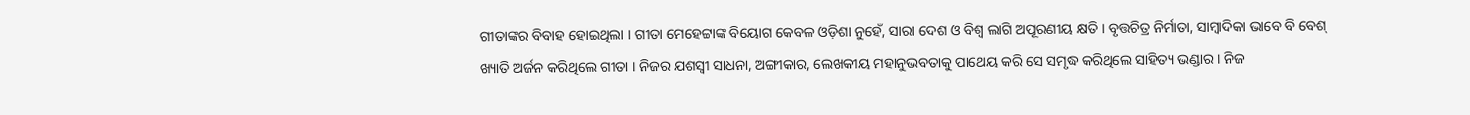ଗୀତାଙ୍କର ବିବାହ ହୋଇଥିଲା । ଗୀତା ମେହେଟ୍ଟାଙ୍କ ବିୟୋଗ କେବଳ ଓଡ଼ିଶା ନୁହେଁ, ସାରା ଦେଶ ଓ ବିଶ୍ବ ଲାଗି ଅପୂରଣୀୟ କ୍ଷତି । ବୃତ୍ତଚିତ୍ର ନିର୍ମାତା, ସାମ୍ବାଦିକା ଭାବେ ବି ବେଶ୍ ଖ୍ୟାତି ଅର୍ଜନ କରିଥିଲେ ଗୀତା । ନିଜର ଯଶସ୍ବୀ ସାଧନା, ଅଙ୍ଗୀକାର, ଲେଖକୀୟ ମହାନୁଭବତାକୁ ପାଥେୟ କରି ସେ ସମୃଦ୍ଧ କରିଥିଲେ ସାହିତ୍ୟ ଭଣ୍ଡାର । ନିଜ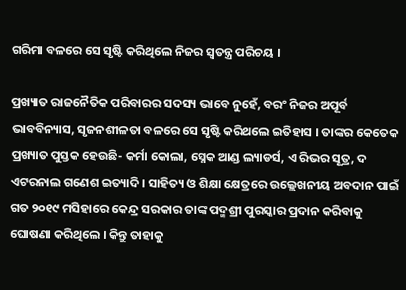ଗରିମା ବଳରେ ସେ ସୃଷ୍ଟି କରିଥିଲେ ନିଜର ସ୍ବତନ୍ତ୍ର ପରିଚୟ ।

ପ୍ରଖ୍ୟାତ ରାଜନୈତିକ ପରିବାରର ସଦସ୍ୟ ଭାବେ ନୁହେଁ, ବରଂ ନିଜର ଅପୂର୍ବ ଭାବବିନ୍ୟାସ, ସୃଜନଶୀଳତା ବଳରେ ସେ ସୃଷ୍ଟି କରିଥଲେ ଇତିହାସ । ତାଙ୍କର କେତେକ ପ୍ରଖ୍ୟାତ ପୁସ୍ତକ ହେଉଛି- କର୍ମା କୋଲା, ସ୍ନେକ ଆଣ୍ଡ ଲ୍ୟାଡର୍ସ, ଏ ରିଭର ସୂତ୍ର, ଦ ଏଟରନାଲ ଗଣେଶ ଇତ୍ୟାଦି । ସାହିତ୍ୟ ଓ ଶିକ୍ଷା କ୍ଷେତ୍ରରେ ଉଲ୍ଲେଖନୀୟ ଅବଦାନ ପାଇଁ ଗତ ୨୦୧୯ ମସିହାରେ କେନ୍ଦ୍ର ସରକାର ତାଙ୍କ ପଦ୍ମଶ୍ରୀ ପୁରସ୍କାର ପ୍ରଦାନ କରିବାକୁ ଘୋଷଣା କରିଥିଲେ । କିନ୍ତୁ ତାହାକୁ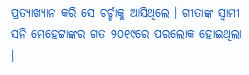ପ୍ରତ୍ୟାଖ୍ୟାନ କରି ସେ ଚର୍ଚ୍ଚାକୁ ଆସିଥିଲେ । ଗୀତାଙ୍କ ସ୍ବାମୀ ସନି ମେହେଟ୍ଟାଙ୍କର ଗତ ୨୦୧୯ରେ ପରଲୋକ ହୋଇଥିଲା ।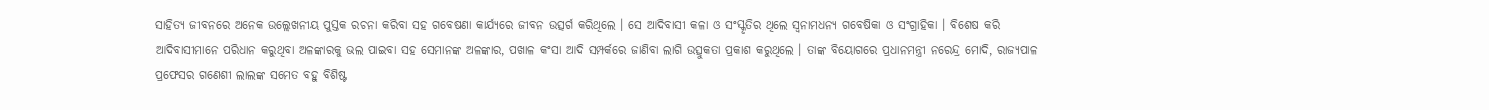ସାହିତ୍ୟ ଜୀବନରେ ଅନେକ ଉଲ୍ଲେଖନୀୟ ପୁସ୍ତକ ରଚନା କରିବା ସହ ଗବେଷଣା କାର୍ଯ୍ୟରେ ଜୀବନ ଉତ୍ସର୍ଗ କରିଥିଲେ । ସେ ଆଦିବାସୀ କଳା ଓ ସଂସ୍କୃତିର ଥିଲେ ସ୍ବନାମଧନ୍ୟ ଗବେଷିକା ଓ ସଂଗ୍ରାହିକା । ବିଶେଷ କରି ଆଦିବାସୀମାନେ ପରିଧାନ କରୁଥିବା ଅଳଙ୍କାରକୁ ଭଲ ପାଇବା ସହ ସେମାନଙ୍କ ଅଳଙ୍କାର, ପଖାଳ କଂସା ଆଦି ସମ୍ପର୍କରେ ଜାଣିବା ଲାଗି ଉତ୍ସୁକତା ପ୍ରକାଶ କରୁଥିଲେ । ତାଙ୍କ ବିୟୋଗରେ ପ୍ରଧାନମନ୍ତ୍ରୀ ନରେନ୍ଦ୍ର ମୋଦି, ରାଜ୍ୟପାଳ ପ୍ରଫେସର ଗଣେଶୀ ଲାଲଙ୍କ ସମେତ ବହୁ ବିଶିଷ୍ଟ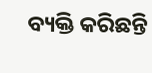ବ୍ୟକ୍ତି କରିଛନ୍ତି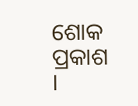ଶୋକ ପ୍ରକାଶ ।